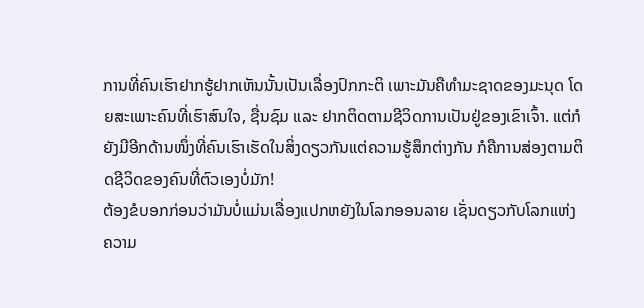ການທີ່ຄົນເຮົາຢາກຮູ້ຢາກເຫັນນັ້ນເປັນເລື່ອງປົກກະຕິ ເພາະມັນຄືທຳມະຊາດຂອງມະນຸດ ໂດຍສະເພາະຄົນທີ່ເຮົາສົນໃຈ, ຊື່ນຊົມ ແລະ ຢາກຕິດຕາມຊີວິດການເປັນຢູ່ຂອງເຂົາເຈົ້າ. ແຕ່ກໍຍັງມີອີກດ້ານໜຶ່ງທີ່ຄົນເຮົາເຮັດໃນສິ່ງດຽວກັນແຕ່ຄວາມຮູ້ສຶກຕ່າງກັນ ກໍຄືການສ່ອງຕາມຕິດຊີວິດຂອງຄົນທີ່ຕົວເອງບໍ່ມັກ!
ຕ້ອງຂໍບອກກ່ອນວ່າມັນບໍ່ແມ່ນເລື່ອງແປກຫຍັງໃນໂລກອອນລາຍ ເຊັ່ນດຽວກັບໂລກແຫ່ງຄວາມ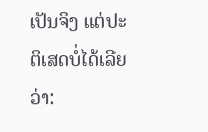ເປັນຈິງ ແຕ່ປະຕິເສດບໍ່ໄດ້ເລີຍວ່າ: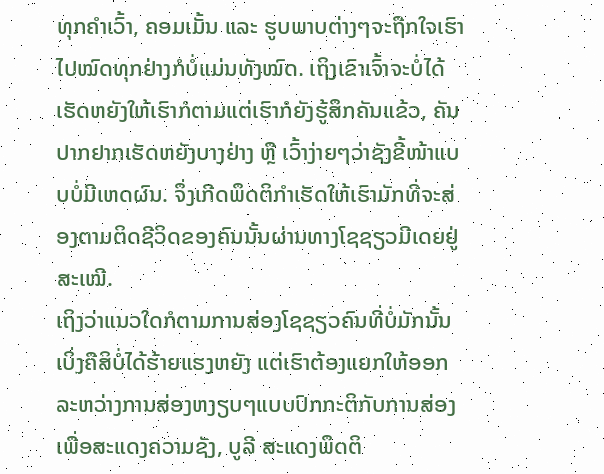ທຸກຄຳເວົ້າ, ຄອມເມັ້ນ ແລະ ຮູບພາບຕ່າງໆຈະຖືກໃຈເຮົາໄປໝົດທຸກຢ່າງກໍບໍ່ແມ່ນທັງໝົດ. ເຖິງເຂົາເຈົ້າຈະບໍ່ໄດ້ເຮັດຫຍັງໃຫ້ເຮົາກໍຕາມແຕ່ເຮົາກໍຍັງຮູ້ສຶກຄັນແຂ້ວ, ຄັນປາກຢາກເຮັດຫຍັງບາງຢ່າງ ຫຼື ເວົ້າງ່າຍໆວ່າຊັງຂີ້ໜ້າແບບບໍ່ມີເຫດຜົນ. ຈຶ່ງເກີດພຶດຕິກຳເຮັດໃຫ້ເຮົາມັກທີ່ຈະສ່ອງຕາມຕິດຊີວິດຂອງຄົນນັ້ນຜ່ານທາງໂຊຊຽວມີເດຍຢູ່ສະເໝີ.
ເຖິງວ່າແນວໃດກໍຕາມການສ່ອງໂຊຊຽວຄົນທີ່ບໍ່ມັກນັ້ນເບິ່ງຄືສິບໍ່ໄດ້ຮ້າຍແຮງຫຍັງ ແຕ່ເຮົາຕ້ອງແຍກໃຫ້ອອກລະຫວ່າງການສ່ອງຫງຽບໆແບບປົກກະຕິກັບການສ່ອງເພື່ອສະແດງຄວາມຊັງ, ບູລີ ສະແດງພຶດຕິ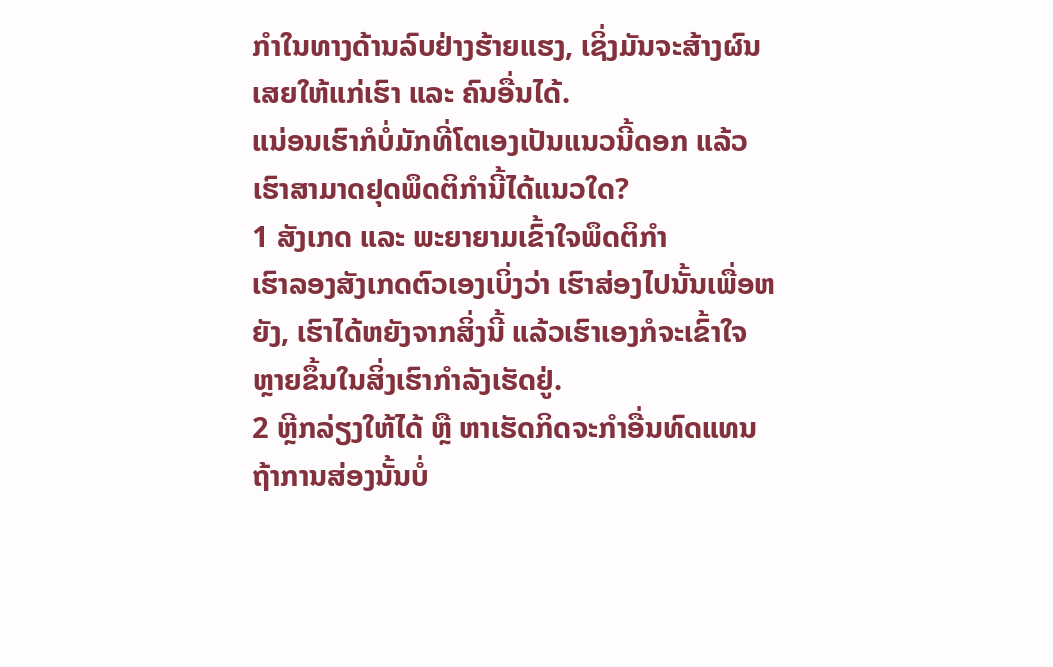ກຳໃນທາງດ້ານລົບຢ່າງຮ້າຍແຮງ, ເຊິ່ງມັນຈະສ້າງຜົນເສຍໃຫ້ແກ່ເຮົາ ແລະ ຄົນອື່ນໄດ້.
ແນ່ອນເຮົາກໍບໍ່ມັກທີ່ໂຕເອງເປັນແນວນີ້ດອກ ແລ້ວເຮົາສາມາດຢຸດພຶດຕິກໍານີ້ໄດ້ແນວໃດ?
1 ສັງເກດ ແລະ ພະຍາຍາມເຂົ້າໃຈພຶດຕິກຳ
ເຮົາລອງສັງເກດຕົວເອງເບິ່ງວ່າ ເຮົາສ່ອງໄປນັ້ນເພື່ອຫຍັງ, ເຮົາໄດ້ຫຍັງຈາກສິ່ງນີ້ ແລ້ວເຮົາເອງກໍຈະເຂົ້າໃຈຫຼາຍຂຶ້ນໃນສິ່ງເຮົາກຳລັງເຮັດຢູ່.
2 ຫຼີກລ່ຽງໃຫ້ໄດ້ ຫຼື ຫາເຮັດກິດຈະກຳອື່ນທົດແທນ
ຖ້າການສ່ອງນັ້ນບໍ່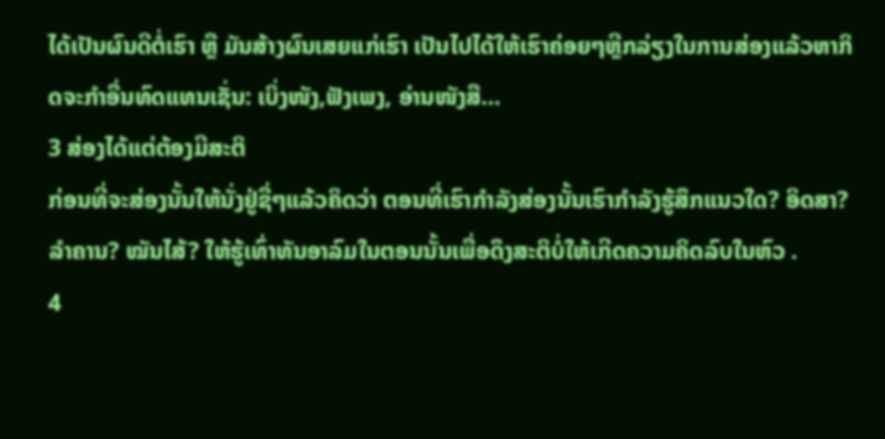ໄດ້ເປັນຜົນດີຕໍ່ເຮົາ ຫຼື ມັນສ້າງຜົນເສຍແກ່ເຮົາ ເປັນໄປໄດ້ໃຫ້ເຮົາຄ່ອຍໆຫຼີກລ່ຽງໃນການສ່ອງແລ້ວຫາກິດຈະກຳອື່ນທົດແທນເຊັ່ນ: ເບິ່ງໜັງ,ຟັງເພງ, ອ່ານໜັງສື…
3 ສ່ອງໄດ້ແຕ່ຕ້ອງມີສະຕິ
ກ່ອນທີ່ຈະສ່ອງນັ້ນໃຫ້ນັ່ງຢູ່ຊື່ໆແລ້ວຄິດວ່າ ຕອນທີ່ເຮົາກຳລັງສ່ອງນັ້ນເຮົາກຳລັງຮູ້ສຶກແນວໃດ? ອິດສາ? ລຳຄານ? ໝັນໄສ້? ໃຫ້ຮູ້ເທົ່າທັນອາລົມໃນຕອນນັ້ນເພື່ອດຶງສະຕິບໍ່ໃຫ້ເກີດຄວາມຄິດລົບໃນຫົວ .
4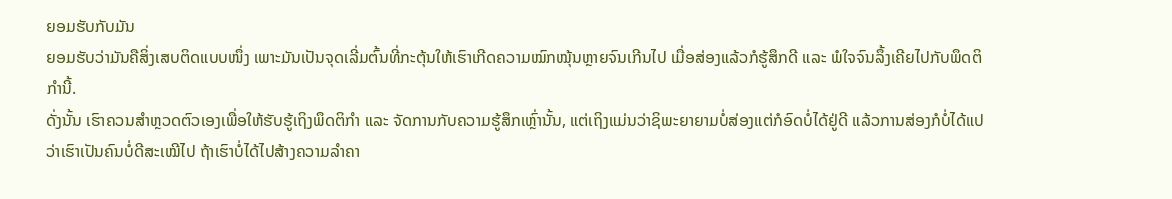ຍອມຮັບກັບມັນ
ຍອມຮັບວ່າມັນຄືສິ່ງເສບຕິດແບບໜຶ່ງ ເພາະມັນເປັນຈຸດເລີ່ມຕົ້ນທີ່ກະຕຸ້ນໃຫ້ເຮົາເກີດຄວາມໝົກໝຸ້ນຫຼາຍຈົນເກີນໄປ ເມື່ອສ່ອງແລ້ວກໍຮູ້ສຶກດີ ແລະ ພໍໃຈຈົນລຶ້ງເຄີຍໄປກັບພຶດຕິກຳນີ້.
ດັ່ງນັ້ນ ເຮົາຄວນສຳຫຼວດຕົວເອງເພື່ອໃຫ້ຮັບຮູ້ເຖິງພຶດຕິກຳ ແລະ ຈັດການກັບຄວາມຮູ້ສຶກເຫຼົ່ານັ້ນ, ແຕ່ເຖິງແມ່ນວ່າຊິພະຍາຍາມບໍ່ສ່ອງແຕ່ກໍອົດບໍ່ໄດ້ຢູ່ດີ ແລ້ວການສ່ອງກໍບໍ່ໄດ້ແປວ່າເຮົາເປັນຄົນບໍ່ດີສະເໝີໄປ ຖ້າເຮົາບໍ່ໄດ້ໄປສ້າງຄວາມລຳຄາ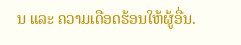ນ ແລະ ຄວາມເດືອດຮ້ອນໃຫ້ຜູ້ອື່ນ.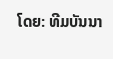ໂດຍ: ທີມບັນນາ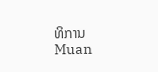ທິການ Muan